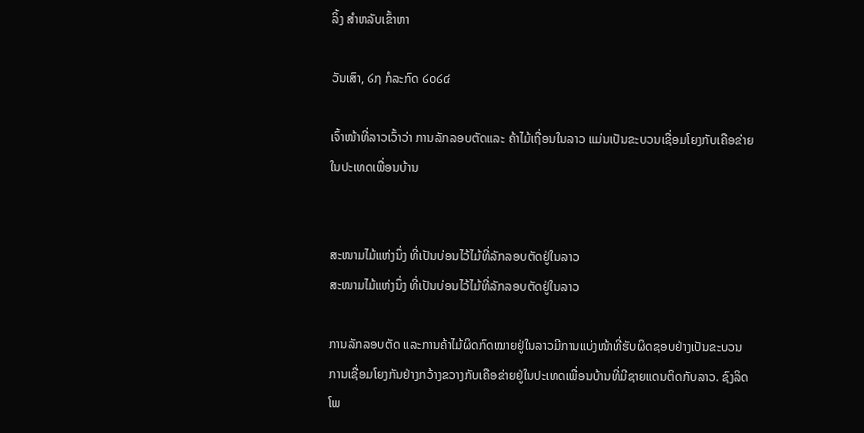ລິ້ງ ສຳຫລັບເຂົ້າຫາ

ວັນເສົາ, ໒໗ ກໍລະກົດ ໒໐໒໔

ເຈົ້າໜ້າທີ່ລາວເວົ້າວ່າ ການລັກລອບຕັດແລະ ຄ້າໄມ້ເຖື່ອນໃນລາວ ແມ່ນເປັນຂະບວນເຊື່ອມໂຍງກັບເຄືອຂ່າຍ ໃນປະເທດເພື່ອນບ້ານ


ສະໜາມໄມ້ແຫ່ງນຶ່ງ ທີ່ເປັນບ່ອນໄວ້ໄມ້ທີ່ລັກລອບຕັດຢູ່ໃນລາວ
ສະໜາມໄມ້ແຫ່ງນຶ່ງ ທີ່ເປັນບ່ອນໄວ້ໄມ້ທີ່ລັກລອບຕັດຢູ່ໃນລາວ

ການລັກລອບຕັດ ແລະການຄ້າໄມ້ຜິດກົດໝາຍຢູ່ໃນລາວມີການແບ່ງໜ້າທີ່ຮັບຜິດຊອບຢ່າງເປັນຂະບວນການເຊື່ອມໂຍງກັນຢ່າງກວ້າງຂວາງກັບເຄືອຂ່າຍຢູ່ໃນປະເທດເພື່ອນບ້ານທີ່ມີຊາຍແດນຕິດກັບລາວ. ຊົງລິດ ໂພ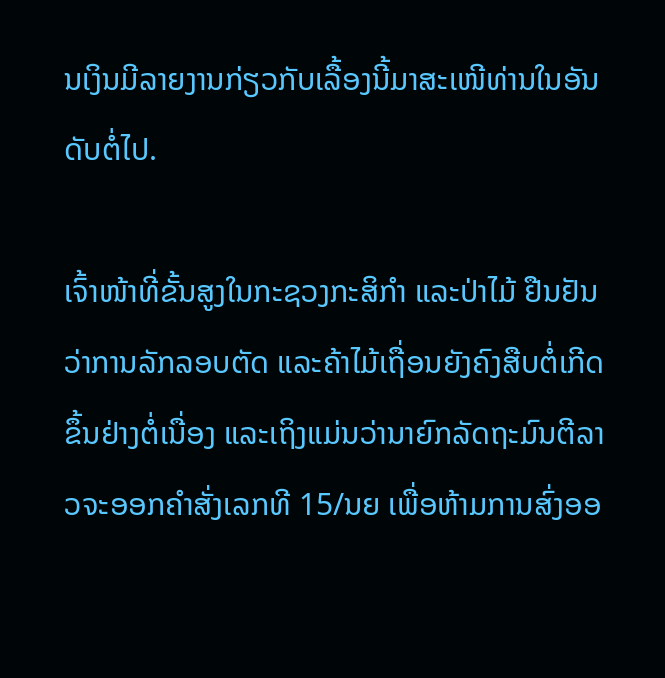ນເງິນມີລາຍງານກ່ຽວກັບເລື້ອງນີ້ມາສະເໜີທ່ານໃນອັນດັບຕໍ່ໄປ.

ເຈົ້າໜ້າທີ່ຂັ້ນສູງໃນກະຊວງກະສິກໍາ ແລະປ່າໄມ້ ຢືນຢັນວ່າການລັກລອບຕັດ ແລະຄ້າໄມ້ເຖື່ອນຍັງຄົງສືບຕໍ່ເກີດຂຶ້ນຢ່າງຕໍ່ເນື່ອງ ແລະເຖິງແມ່ນວ່ານາຍົກລັດຖະມົນຕີລາວຈະອອກຄໍາສັ່ງເລກທີ 15/ນຍ ເພື່ອຫ້າມການສົ່ງອອ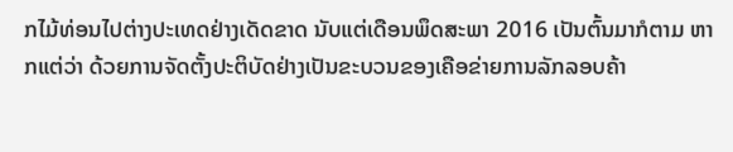ກໄມ້ທ່ອນໄປຕ່າງປະເທດຢ່າງເດັດຂາດ ນັບແຕ່ເດືອນພຶດສະພາ 2016 ເປັນຕົ້ນມາກໍຕາມ ຫາກແຕ່ວ່າ ດ້ວຍການຈັດຕັ້ງປະຕິບັດຢ່າງເປັນຂະບວນຂອງເຄືອຂ່າຍການລັກລອບຄ້າ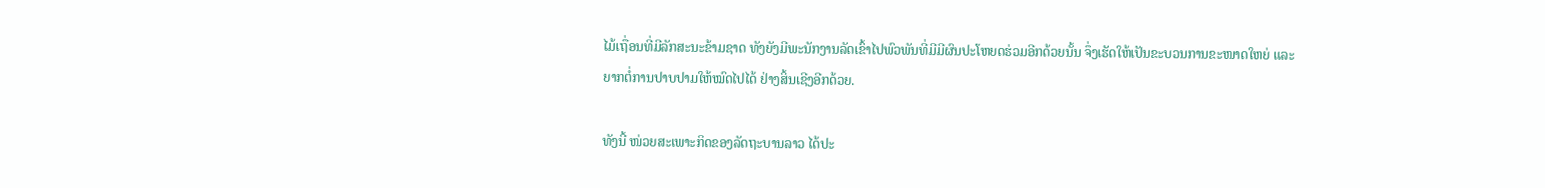ໄມ້ເຖື່ອນທີ່ມີລັກສະນະຂ້າມຊາດ ທັງຍັງມີພະນັກງານລັດເຂົ້າໄປພົວພັນທີ່ມີມີຜົນປະໂຫຍດຮ່ວມອີກດ້ວຍນັ້ນ ຈຶ່ງເຮັດໃຫ້ເປັນຂະບວນການຂະໜາດໃຫຍ່ ແລະຍາກຕໍ່ການປາບປາມໃຫ້ໝົດໄປໄດ້ ຢ່າງສິ້ນເຊີງອີກດ້ວຍ.

ທັງນີ້ ໜ່ວຍສະເພາະກິດຂອງລັດຖະບານລາວ ໄດ້ປະ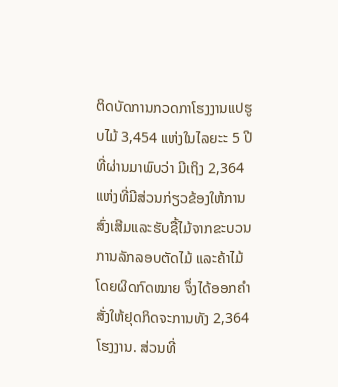ຕິດບັດການກວດກາໂຮງງານແປຮູບໄມ້ 3,454 ແຫ່ງໃນໄລຍະະ 5 ປີທີ່ຜ່ານມາພົບວ່າ ມີເຖິງ 2,364 ແຫ່ງທີ່ມີສ່ວນກ່ຽວຂ້ອງໃຫ້ການສົ່ງເສີມແລະຮັບຊື້ໄມ້ຈາກຂະບວນການລັກລອບຕັດໄມ້ ແລະຄ້າໄມ້ໂດຍຜິດກົດໝາຍ ຈຶ່ງໄດ້ອອກຄຳສັ່ງໃຫ້ຢຸດກິດຈະການທັງ 2,364 ໂຮງງານ. ສ່ວນທີ່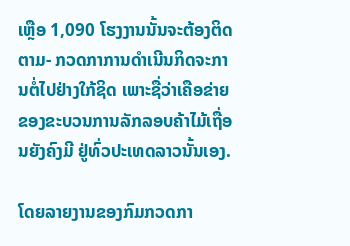ເຫຼືອ 1,090 ໂຮງງານນັ້ນຈະຕ້ອງຕິດຕາມ- ກວດກາການດຳເນີນກິດຈະການຕໍ່ໄປຢ່າງໃກ້ຊິດ ເພາະຊື່ວ່າເຄືອຂ່າຍຂອງຂະບວນການລັກລອບຄ້າໄມ້ເຖື່ອນຍັງຄົງມີ ຢູ່ທົ່ວປະເທດລາວນັ້ນເອງ.

ໂດຍລາຍງານຂອງກົມກວດກາ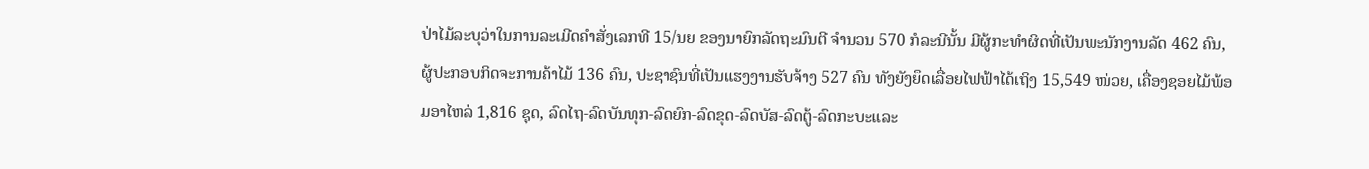ປ່າໄມ້ລະບຸວ່າໃນການລະເມີດຄຳສັ່ງເລກທີ 15/ນຍ ຂອງນາຍົກລັດຖະມົນຕີ ຈໍານວນ 570 ກໍລະນີນັ້ນ ມີຜູ້ກະທຳຜິດທີ່ເປັນພະນັກງານລັດ 462 ຄົນ, ຜູ້ປະກອບກິດຈະການຄ້າໄມ້ 136 ຄົນ, ປະຊາຊົນທີ່ເປັນແຮງງານຮັບຈ້າງ 527 ຄົນ ທັງຍັງຍຶດເລື່ອຍໄຟຟ້າໄດ້ເຖິງ 15,549 ໜ່ວຍ, ເຄື່ອງຊອຍໄມ້ພ້ອມອາໄຫລ່ 1,816 ຊຸດ, ລົດໄຖ-ລົດບັນທຸກ-ລົດຍົກ-ລົດຂຸດ-ລົດບັສ-ລົດຕູ້-ລົດກະບະແລະ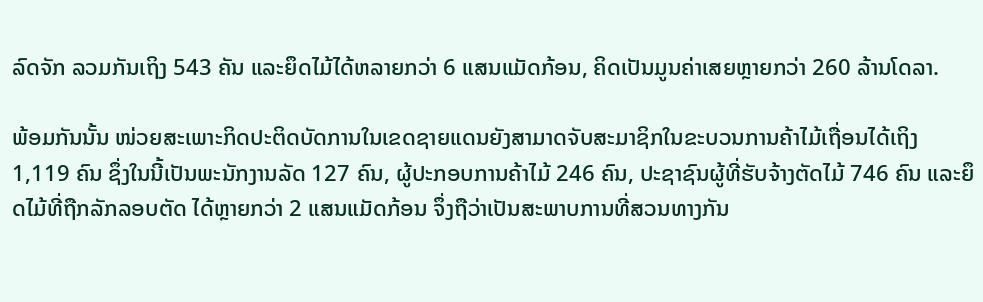ລົດຈັກ ລວມກັນເຖິງ 543 ຄັນ ແລະຍຶດໄມ້ໄດ້ຫລາຍກວ່າ 6 ແສນແມັດກ້ອນ, ຄິດເປັນມູນຄ່າເສຍຫຼາຍກວ່າ 260 ລ້ານໂດລາ.

ພ້ອມກັນນັ້ນ ໜ່ວຍສະເພາະກິດປະຕິດບັດການໃນເຂດຊາຍແດນຍັງສາມາດຈັບສະມາຊິກໃນຂະບວນການຄ້າໄມ້ເຖື່ອນໄດ້ເຖິງ 1,119 ຄົນ ຊຶ່ງໃນນີ້ເປັນພະນັກງານລັດ 127 ຄົນ, ຜູ້ປະກອບການຄ້າໄມ້ 246 ຄົນ, ປະຊາຊົນຜູ້ທີ່ຮັບຈ້າງຕັດໄມ້ 746 ຄົນ ແລະຍຶດໄມ້ທີ່ຖືກລັກລອບຕັດ ໄດ້ຫຼາຍກວ່າ 2 ແສນແມັດກ້ອນ ຈຶ່ງຖືວ່າເປັນສະພາບການທີ່ສວນທາງກັນ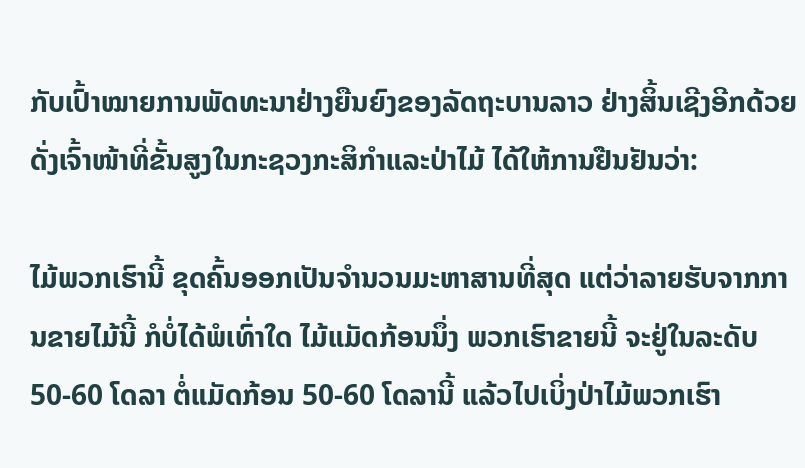ກັບເປົ້າໝາຍການພັດທະນາຢ່າງຍືນຍົງຂອງລັດຖະບານລາວ ຢ່າງສິ້ນເຊີງອີກດ້ວຍ ດັ່ງເຈົ້າໜ້າທີ່ຂັ້ນສູງໃນກະຊວງກະສິກຳແລະປ່າໄມ້ ໄດ້ໃຫ້ການຢືນຢັນວ່າ:

ໄມ້ພວກເຮົານີ້ ຂຸດຄົ້ນອອກເປັນຈຳນວນມະຫາສານທີ່ສຸດ ແຕ່ວ່າລາຍຮັບຈາກການຂາຍໄມ້ນີ້ ກໍບໍ່ໄດ້ພໍເທົ່າໃດ ໄມ້ແມັດກ້ອນນຶ່ງ ພວກເຮົາຂາຍນີ້ ຈະຢູ່ໃນລະດັບ 50-60 ໂດລາ ຕໍ່ແມັດກ້ອນ 50-60 ໂດລານີ້ ແລ້ວໄປເບິ່ງປ່າໄມ້ພວກເຮົາ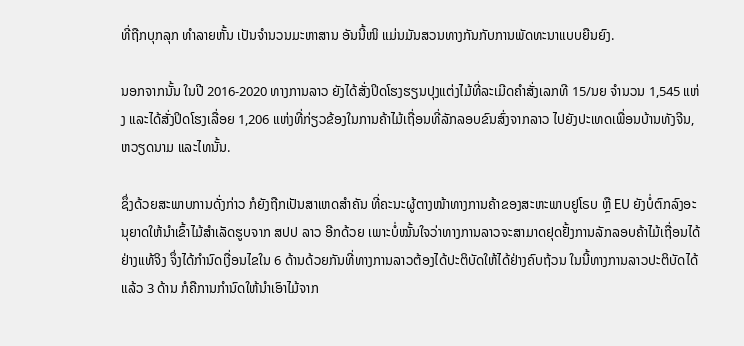ທີ່ຖືກບຸກລຸກ ທຳລາຍຫັ້ນ ເປັນຈຳນວນມະຫາສານ ອັນນີ້ໜິ ແມ່ນມັນສວນທາງກັນກັບການພັດທະນາແບບຍືນຍົງ.

ນອກຈາກນັ້ນ ໃນປີ 2016-2020 ທາງການລາວ ຍັງໄດ້ສັ່ງປິດໂຮງຮຽນປຸງແຕ່ງໄມ້ທີ່ລະເມີດຄຳສັ່ງເລກທີ 15/ນຍ ຈຳນວນ 1,545 ແຫ່ງ ແລະໄດ້ສັ່ງປິດໂຮງເລື່ອຍ 1,206 ແຫ່ງທີ່ກ່ຽວຂ້ອງໃນການຄ້າໄມ້ເຖື່ອນທີ່ລັກລອບຂົນສົ່ງຈາກລາວ ໄປຍັງປະເທດເພື່ອນບ້ານທັງຈີນ, ຫວຽດນາມ ແລະໄທນັ້ນ.

ຊຶ່ງດ້ວຍສະພາບການດັ່ງກ່າວ ກໍຍັງຖືກເປັນສາເຫດສໍາຄັນ ທີ່ຄະນະຜູ້ຕາງໜ້າທາງການຄ້າຂອງສະຫະພາບຢູໂຣບ ຫຼື EU ຍັງບໍ່ຕົກລົງອະນຸຍາດໃຫ້ນຳເຂົ້າໄມ້ສໍາເລັດຮູບຈາກ ສປປ ລາວ ອີກດ້ວຍ ເພາະບໍ່ໝັ້ນໃຈວ່າທາງການລາວຈະສາມາດຢຸດຢັ້ງການລັກລອບຄ້າໄມ້ເຖື່ອນໄດ້ຢ່າງແທ້ຈິງ ຈຶ່ງໄດ້ກຳນົດເງື່ອນໄຂໃນ 6 ດ້ານດ້ວຍກັນທີ່ທາງການລາວຕ້ອງໄດ້ປະຕິບັດໃຫ້ໄດ້ຢ່າງຄົບຖ້ວນ ໃນນີ້ທາງການລາວປະຕິບັດໄດ້ແລ້ວ 3 ດ້ານ ກໍຄືການກຳນົດໃຫ້ນຳເອົາໄມ້ຈາກ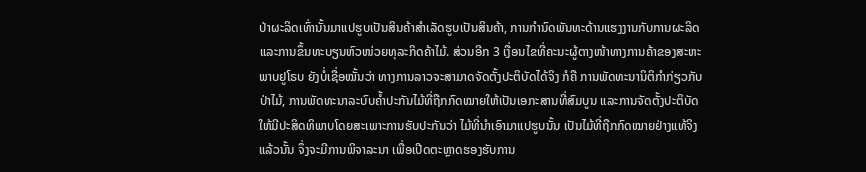ປ່າຜະລິດເທົ່ານັ້ນມາແປຮູບເປັນສິນຄ້າສຳເລັດຮູບເປັນສິນຄ້າ, ການກຳນົດພັນທະດ້ານແຮງງານກັບການຜະລິດ ແລະການຂຶ້ນທະບຽນຫົວໜ່ວຍທຸລະກິດຄ້າໄມ້. ສ່ວນອີກ 3 ເງື່ອນໄຂທີ່ຄະນະຜູ້ຕາງໜ້າທາງການຄ້າຂອງສະຫະພາບຢູໂຣບ ຍັງບໍ່ເຊື່ອໝັ້ນວ່າ ທາງການລາວຈະສາມາດຈັດຕັ້ງປະຕິບັດໄດ້ຈິງ ກໍຄື ການພັດທະນານິຕິກຳກ່ຽວກັບປ່າໄມ້, ການພັດທະນາລະບົບຄ້ຳປະກັນໄມ້ທີ່ຖືກກົດໝາຍໃຫ້ເປັນເອກະສານທີ່ສົມບູນ ແລະການຈັດຕັ້ງປະຕິບັດໃຫ້ມີປະສິດທິພາບໂດຍສະເພາະການຮັບປະກັນວ່າ ໄມ້ທີ່ນຳເອົາມາແປຮູບນັ້ນ ເປັນໄມ້ທີ່ຖືກກົດໝາຍຢ່າງແທ້ຈິງແລ້ວນັ້ນ ຈຶ່ງຈະມີການພິຈາລະນາ ເພື່ອເປີດຕະຫຼາດຮອງຮັບການ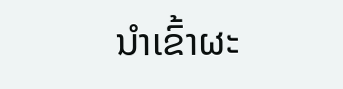ນຳເຂົ້າຜະ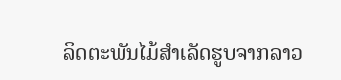ລິດຕະພັນໄມ້ສຳເລັດຮູບຈາກລາວ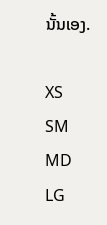ນັ້ນເອງ.

XS
SM
MD
LG